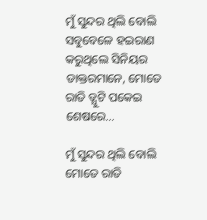ମୁଁ ସୁନ୍ଦର ଥିଲି ବୋଲି ସବୁବେଳେ ହଇରାଣ କରୁଥିଲେ ସିନିୟର ଡାକ୍ତରମାନେ, ମୋତେ ରାତି ଡ୍ଯୁଟି ପକେଇ ଶେଷରେ…

ମୁଁ ସୁନ୍ଦର ଥିଲି ବୋଲି ମୋତେ ରାତି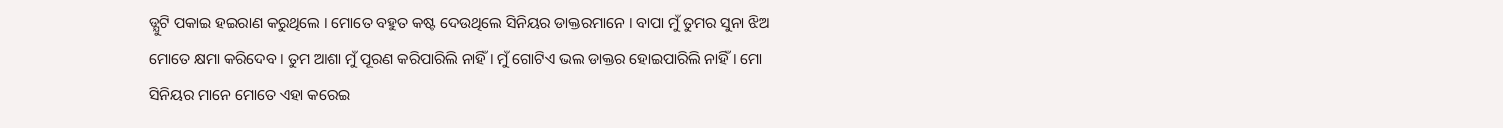ଡ୍ଯୁଟି ପକାଇ ହଇରାଣ କରୁଥିଲେ । ମୋତେ ବହୁତ କଷ୍ଟ ଦେଉଥିଲେ ସିନିୟର ଡାକ୍ତରମାନେ । ବାପା ମୁଁ ତୁମର ସୁନା ଝିଅ ମୋତେ କ୍ଷମା କରିଦେବ । ତୁମ ଆଶା ମୁଁ ପୂରଣ କରିପାରିଲି ନାହିଁ । ମୁଁ ଗୋଟିଏ ଭଲ ଡାକ୍ତର ହୋଇପାରିଲି ନାହିଁ । ମୋ ସିନିୟର ମାନେ ମୋତେ ଏହା କରେଇ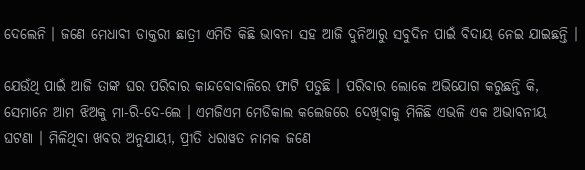ଦେଲେନି । ଜଣେ ମେଧାବୀ ଡାକ୍ତରୀ ଛାତ୍ରୀ ଏମିତି କିଛି ଭାବନା ସହ ଆଜି ଦୁନିଆରୁ ସବୁଦିନ ପାଇଁ ବିଦାୟ ନେଇ ଯାଇଛନ୍ତି ।

ଯେଉଁଥି ପାଇଁ ଆଜି ତାଙ୍କ ଘର ପରିବାର କାନ୍ଦବୋବାଳିରେ ଫାଟି ପଡୁଛି । ପରିବାର ଲୋକେ ଅଭିଯୋଗ କରୁଛନ୍ତି କି, ସେମାନେ ଆମ ଝିଅକୁ ମା-ରି-ଦେ-ଲେ । ଏମଜିଏମ ମେଡିକାଲ କଲେଜରେ ଦେଖିବାକୁ ମିଳିଛି ଏଭଳି ଏକ ଅଭାବନୀୟ ଘଟଣା । ମିଳିଥିବା ଖବର ଅନୁଯାୟୀ, ପ୍ରୀତି ଧରାୱତ ନାମକ ଜଣେ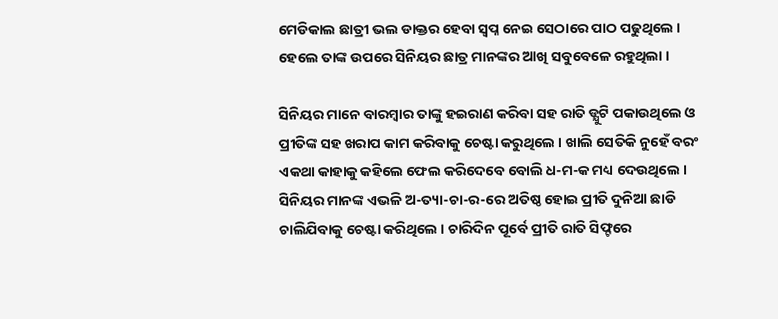ମେଡିକାଲ ଛାତ୍ରୀ ଭଲ ଡାକ୍ତର ହେବା ସ୍ଵପ୍ନ ନେଇ ସେଠାରେ ପାଠ ପଢୁଥିଲେ । ହେଲେ ତାଙ୍କ ଉପରେ ସିନିୟର ଛାତ୍ର ମାନଙ୍କର ଆଖି ସବୁବେଳେ ରହୁଥିଲା ।

ସିନିୟର ମାନେ ବାରମ୍ବାର ତାଙ୍କୁ ହଇରାଣ କରିବା ସହ ରାତି ଡ୍ଯୁଟି ପକାଉଥିଲେ ଓ ପ୍ରୀତିଙ୍କ ସହ ଖରାପ କାମ କରିବାକୁ ଚେଷ୍ଟା କରୁଥିଲେ । ଖାଲି ସେତିକି ନୁହେଁ ବରଂ ଏକଥା କାହାକୁ କହିଲେ ଫେଲ କରିଦେବେ ବୋଲି ଧ-ମ-କ ମଧ୍ୟ ଦେଉଥିଲେ । ସିନିୟର ମାନଙ୍କ ଏଭଳି ଅ-ତ୍ୟା-ଚା-ର-ରେ ଅତିଷ୍ଠ ହୋଇ ପ୍ରୀତି ଦୁନିଆ ଛାଡି ଚାଲିଯିବାକୁ ଚେଷ୍ଟା କରିଥିଲେ । ଚାରିଦିନ ପୂର୍ବେ ପ୍ରୀତି ରାତି ସିଫ୍ଟରେ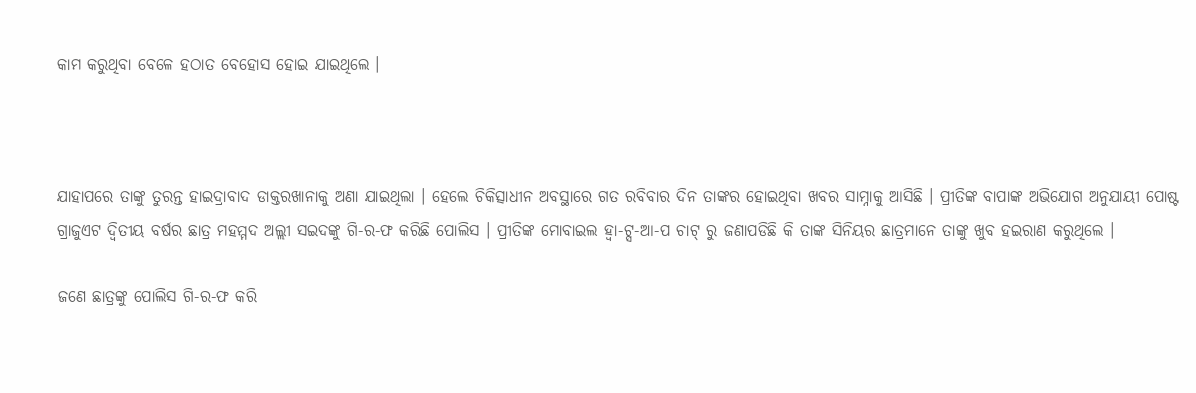କାମ କରୁଥିବା ବେଳେ ହଠାତ ବେହୋସ ହୋଇ ଯାଇଥିଲେ ।



ଯାହାପରେ ତାଙ୍କୁ ତୁରନ୍ତ ହାଇଦ୍ରାବାଦ ଡାକ୍ତରଖାନାକୁ ଅଣା ଯାଇଥିଲା । ହେଲେ ଚିକିତ୍ସାଧୀନ ଅବସ୍ଥାରେ ଗତ ରବିବାର ଦିନ ତାଙ୍କର ହୋଇଥିବା ଖବର ସାମ୍ନାକୁ ଆସିଛି । ପ୍ରୀତିଙ୍କ ବାପାଙ୍କ ଅଭିଯୋଗ ଅନୁଯାୟୀ ପୋଷ୍ଟ ଗ୍ରାଜୁଏଟ ଦ୍ଵିତୀୟ ବର୍ଷର ଛାତ୍ର ମହମ୍ମଦ ଅଲ୍ଲୀ ସଇଦଙ୍କୁ ଗି-ର-ଫ କରିଛି ପୋଲିସ । ପ୍ରୀତିଙ୍କ ମୋବାଇଲ ହ୍ଵା-ଟ୍ସ-ଆ-ପ ଚାଟ୍ ରୁ ଜଣାପଡିଛି କି ତାଙ୍କ ସିନିୟର ଛାତ୍ରମାନେ ତାଙ୍କୁ ଖୁବ ହଇରାଣ କରୁଥିଲେ ।

ଜଣେ ଛାତ୍ରଙ୍କୁ ପୋଲିସ ଗି-ର-ଫ କରି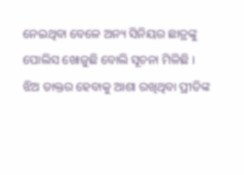ନେଇଥିବା ବେଳେ ଅନ୍ୟ ସିନିୟର ଛାତ୍ରଙ୍କୁ ପୋଲିସ ଖୋଜୁଛି ବୋଲି ସୂଚନା ମିଳିଛି । ଝିଅ ଡାକ୍ତର ହେବାକୁ ଆଶା ରଖିଥିବା ପ୍ରୀତିଙ୍କ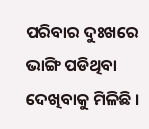ପରିବାର ଦୁଃଖରେ ଭାଙ୍ଗି ପଡିଥିବା ଦେଖିବାକୁ ମିଳିଛି ।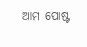ଆମ ପୋଷ୍ଟ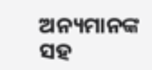ଅନ୍ୟମାନଙ୍କ ସହ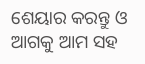ଶେୟାର କରନ୍ତୁ ଓ ଆଗକୁ ଆମ ସହ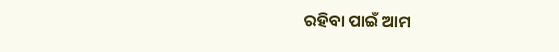ରହିବା ପାଇଁ ଆମ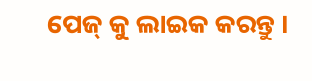ପେଜ୍ କୁ ଲାଇକ କରନ୍ତୁ ।